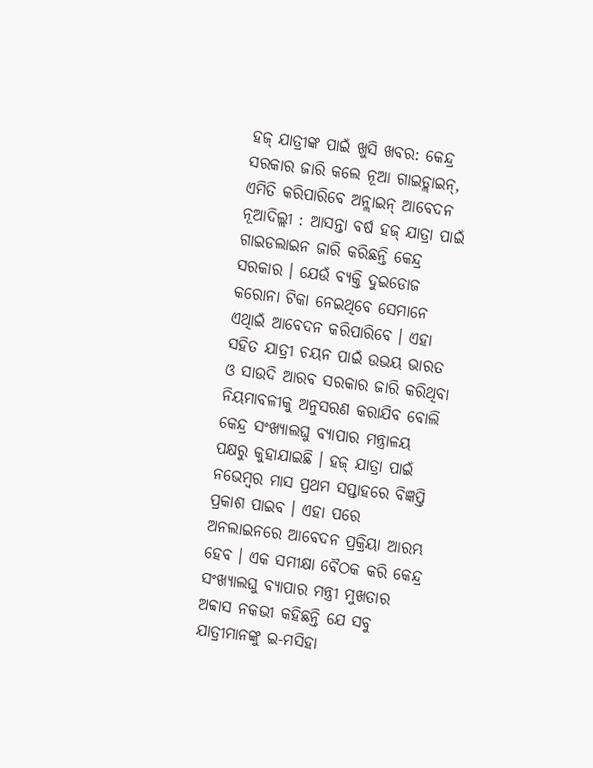ହଜ୍ ଯାତ୍ରୀଙ୍କ ପାଇଁ ଖୁସି ଖବର: କେନ୍ଦ୍ର ସରକାର ଜାରି କଲେ ନୂଆ ଗାଇଡ୍ଲାଇନ୍, ଏମିତି କରିପାରିବେ ଅନ୍ଲାଇନ୍ ଆବେଦନ
ନୂଆଦିଲ୍ଲୀ : ଆସନ୍ତା ବର୍ଷ ହଜ୍ ଯାତ୍ରା ପାଇଁ ଗାଇଡଲାଇନ ଜାରି କରିଛନ୍ତି କେନ୍ଦ୍ର ସରକାର । ଯେଉଁ ବ୍ୟକ୍ତି ଦୁଇଡୋଜ କରୋନା ଟିକା ନେଇଥିବେ ସେମାନେ ଏଥିାଇଁ ଆବେଦନ କରିପାରିବେ । ଏହା ସହିତ ଯାତ୍ରୀ ଚୟନ ପାଇଁ ଉଭୟ ଭାରତ ଓ ସାଉଦି ଆରବ ସରକାର ଜାରି କରିଥିବା ନିୟମାବଳୀକୁ ଅନୁସରଣ କରାଯିବ ବୋଲି କେନ୍ଦ୍ର ସଂଖ୍ୟାଲଘୁ ବ୍ୟାପାର ମନ୍ତ୍ରାଳୟ ପକ୍ଷରୁ କୁହାଯାଇଛି । ହଜ୍ ଯାତ୍ରା ପାଇଁ ନଭେମ୍ବର ମାସ ପ୍ରଥମ ସପ୍ତାହରେ ବିଜ୍ଞପ୍ତି ପ୍ରକାଶ ପାଇବ । ଏହା ପରେ ଅନଲାଇନରେ ଆବେଦନ ପ୍ରକ୍ରିୟା ଆରମ୍ଭ ହେବ । ଏକ ସମୀକ୍ଷା ବୈଠକ କରି କେନ୍ଦ୍ର ସଂଖ୍ୟାଲଘୁ ବ୍ୟାପାର ମନ୍ତ୍ରୀ ମୁଖତାର ଅବ୍ୱାସ ନକଭୀ କହିଛନ୍ତି ଯେ ସବୁ ଯାତ୍ରୀମାନଙ୍କୁ ଇ-ମସିହା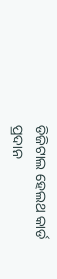ଡିଜିଟାଲ ହେଲଥ କାର୍ଡ ପ୍ରଦାନ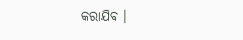କରାଯିବ ।